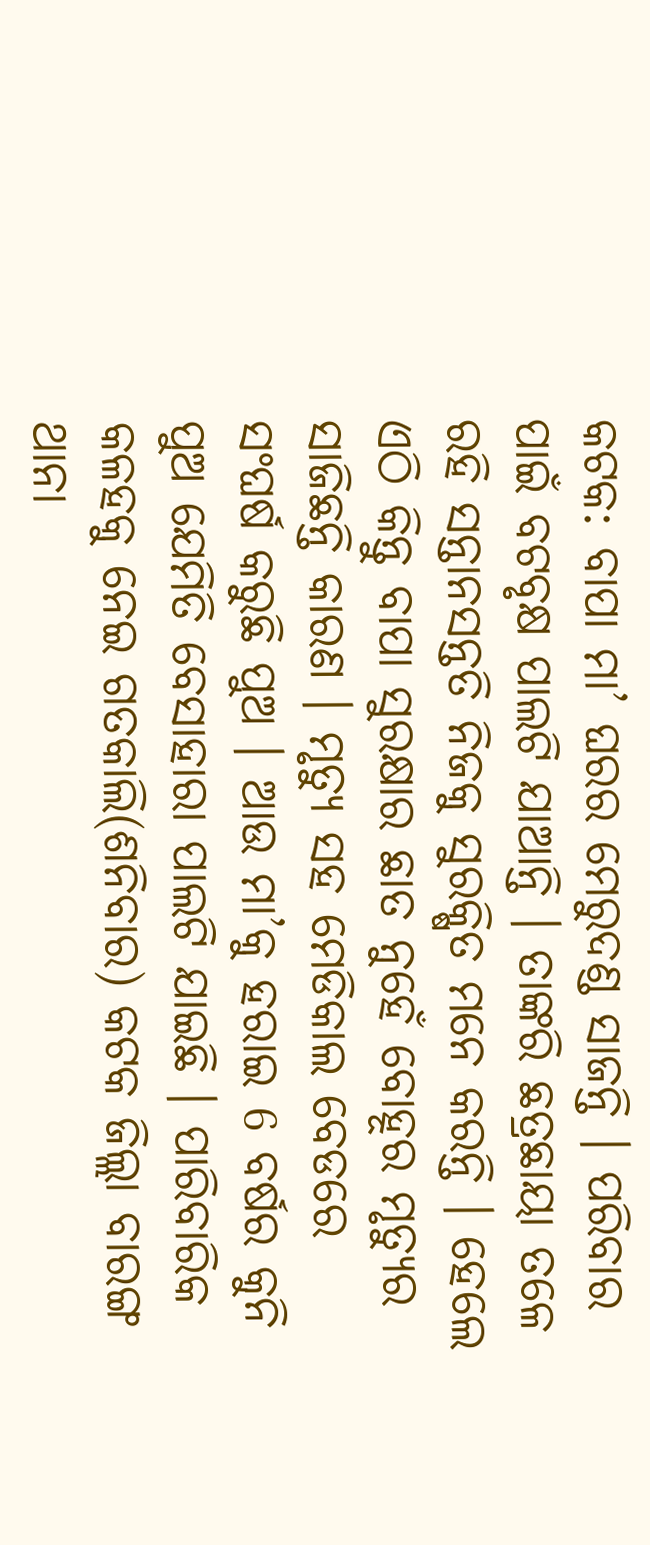କଟକ: ବାପା ମା’ ଘରର ମେରୁଦଣ୍ଡ ସାଜନ୍ତି । ପରିବାର ପାଇଁ ବଟବୃକ୍ଷ ପାଲଟି ଯାଆନ୍ତି । ତାଙ୍କରି ଛତ୍ରଛାୟା ତଳେ ରହି ସନ୍ତାନସନ୍ତତି ନିଜକୁ ସୁରକ୍ଷିତ ମନେ କରନ୍ତି । ହେଲେ ଏଠି କିନ୍ତୁ ବାପା ସୁରକ୍ଷାର ଛାତ ନୁହେଁ ବୋହୂର ମୃତ୍ୟୁର ସାଜିଛନ୍ତି କାରଣ । ମୃତ୍ୟୁ ସହ ମେଡିକାଲ ବେଡରେ ସଂଘର୍ଷ କରୁଛି ପୁଅ । ଆଉ ମା’କୁ ହରାଇ 6 ବର୍ଷର କୁନି ପୁଅ ଯେମିତି ବେସାହାରା ପାଲଟି ଯାଇଛି । ପାରିବାରିକ କଳହକୁ ନେଇ ଗତକାଲି(ଶନିବାର) କଟକ ଜିଲ୍ଲା ବାରଙ୍ଗ ଥାନା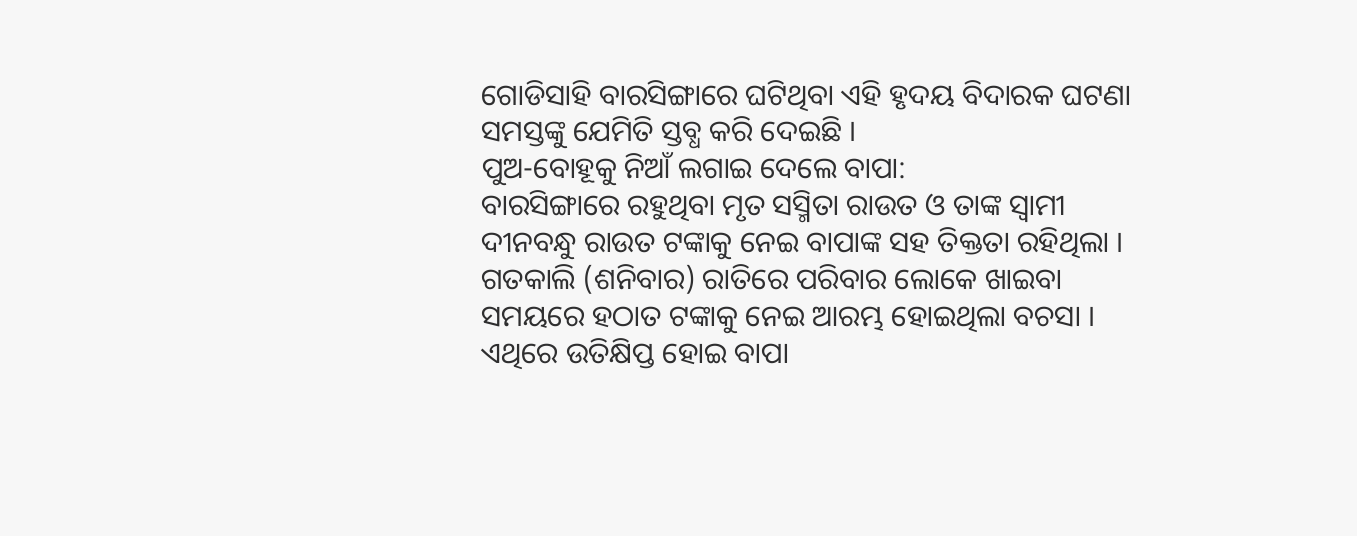ଗୋଡିସାହି ବାରସିଙ୍ଗାରେ ଘଟିଥିବା ଏହି ହୃଦୟ ବିଦାରକ ଘଟଣା ସମସ୍ତଙ୍କୁ ଯେମିତି ସ୍ତବ୍ଧ କରି ଦେଇଛି ।
ପୁଅ-ବୋହୂକୁ ନିଆଁ ଲଗାଇ ଦେଲେ ବାପା:
ବାରସିଙ୍ଗାରେ ରହୁଥିବା ମୃତ ସସ୍ମିତା ରାଉତ ଓ ତାଙ୍କ ସ୍ବାମୀ ଦୀନବନ୍ଧୁ ରାଉତ ଟଙ୍କାକୁ ନେଇ ବାପାଙ୍କ ସହ ତିକ୍ତତା ରହିଥିଲା । ଗତକାଲି (ଶନିବାର) ରାତିରେ ପରିବାର ଲୋକେ ଖାଇବା ସମୟରେ ହଠାତ ଟଙ୍କାକୁ ନେଇ ଆରମ୍ଭ ହୋଇଥିଲା ବଚସା । ଏଥିରେ ଉତିକ୍ଷିପ୍ତ ହୋଇ ବାପା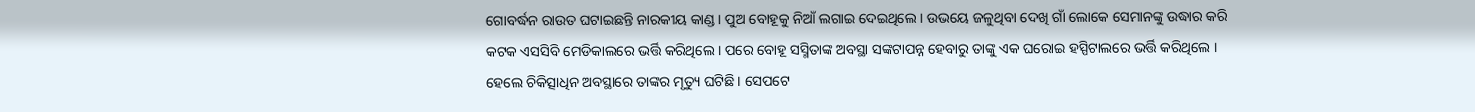ଗୋବର୍ଦ୍ଧନ ରାଉତ ଘଟାଇଛନ୍ତି ନାରକୀୟ କାଣ୍ଡ । ପୁଅ ବୋହୂକୁ ନିଆଁ ଲଗାଇ ଦେଇଥିଲେ । ଉଭୟେ ଜଳୁଥିବା ଦେଖି ଗାଁ ଲୋକେ ସେମାନଙ୍କୁ ଉଦ୍ଧାର କରି କଟକ ଏସସିବି ମେଡିକାଲରେ ଭର୍ତ୍ତି କରିଥିଲେ । ପରେ ବୋହୂ ସସ୍ମିତାଙ୍କ ଅବସ୍ଥା ସଙ୍କଟାପନ୍ନ ହେବାରୁ ତାଙ୍କୁ ଏକ ଘରୋଇ ହସ୍ପିଟାଲରେ ଭର୍ତ୍ତି କରିଥିଲେ । ହେଲେ ଚିକିତ୍ସାଧିନ ଅବସ୍ଥାରେ ତାଙ୍କର ମୃତ୍ୟୁ ଘଟିଛି । ସେପଟେ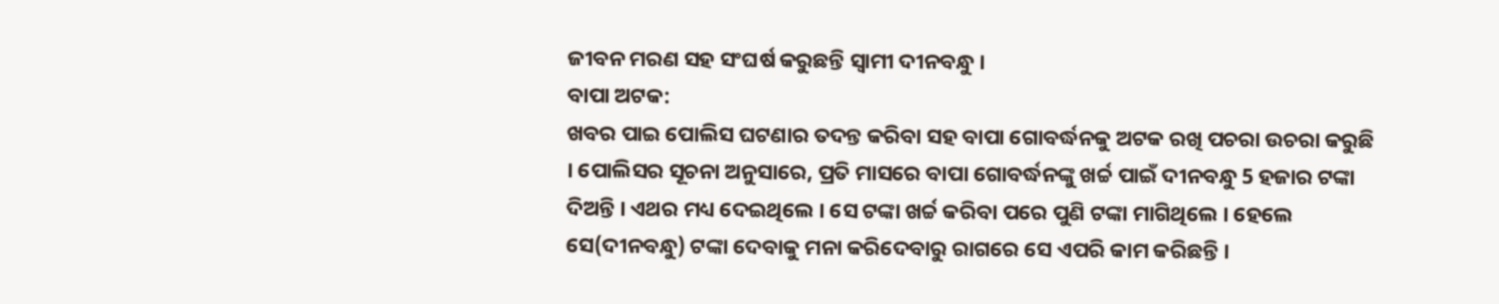ଜୀବନ ମରଣ ସହ ସଂଘର୍ଷ କରୁଛନ୍ତି ସ୍ବାମୀ ଦୀନବନ୍ଧୁ ।
ବାପା ଅଟକ:
ଖବର ପାଇ ପୋଲିସ ଘଟଣାର ତଦନ୍ତ କରିବା ସହ ବାପା ଗୋବର୍ଦ୍ଧନକୁ ଅଟକ ରଖି ପଚରା ଉଚରା କରୁଛି । ପୋଲିସର ସୂଚନା ଅନୁସାରେ, ପ୍ରତି ମାସରେ ବାପା ଗୋବର୍ଦ୍ଧନଙ୍କୁ ଖର୍ଚ୍ଚ ପାଇଁ ଦୀନବନ୍ଧୁ 5 ହଜାର ଟଙ୍କା ଦିଅନ୍ତି । ଏଥର ମଧ୍ୟ ଦେଇଥିଲେ । ସେ ଟଙ୍କା ଖର୍ଚ୍ଚ କରିବା ପରେ ପୁଣି ଟଙ୍କା ମାଗିଥିଲେ । ହେଲେ ସେ(ଦୀନବନ୍ଧୁ) ଟଙ୍କା ଦେବାକୁ ମନା କରିଦେବାରୁ ରାଗରେ ସେ ଏପରି କାମ କରିଛନ୍ତି ।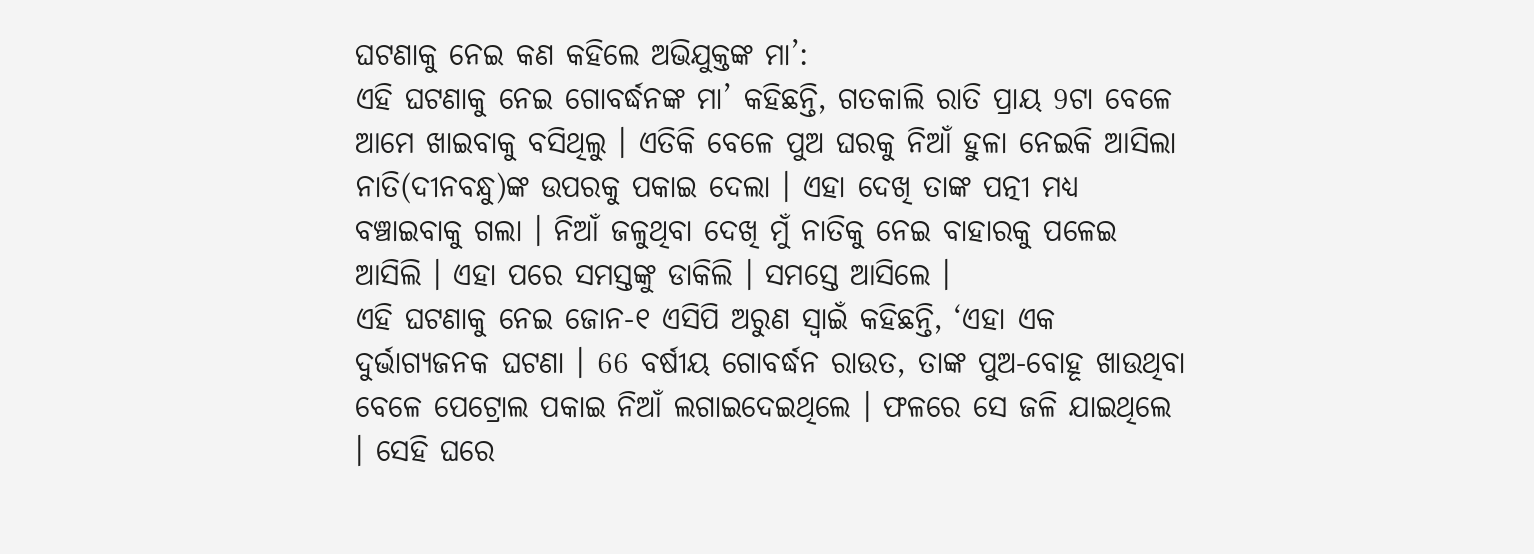ଘଟଣାକୁ ନେଇ କଣ କହିଲେ ଅଭିଯୁକ୍ତଙ୍କ ମା’:
ଏହି ଘଟଣାକୁ ନେଇ ଗୋବର୍ଦ୍ଧନଙ୍କ ମା’ କହିଛନ୍ତି, ଗତକାଲି ରାତି ପ୍ରାୟ 9ଟା ବେଳେ ଆମେ ଖାଇବାକୁ ବସିଥିଲୁ । ଏତିକି ବେଳେ ପୁଅ ଘରକୁ ନିଆଁ ହୁଳା ନେଇକି ଆସିଲା ନାତି(ଦୀନବନ୍ଧୁ)ଙ୍କ ଉପରକୁ ପକାଇ ଦେଲା । ଏହା ଦେଖି ତାଙ୍କ ପତ୍ନୀ ମଧ୍ୟ ବଞ୍ଚାଇବାକୁ ଗଲା । ନିଆଁ ଜଳୁଥିବା ଦେଖି ମୁଁ ନାତିକୁ ନେଇ ବାହାରକୁ ପଳେଇ ଆସିଲି । ଏହା ପରେ ସମସ୍ତଙ୍କୁ ଡାକିଲି । ସମସ୍ତେ ଆସିଲେ ।
ଏହି ଘଟଣାକୁ ନେଇ ଜୋନ-୧ ଏସିପି ଅରୁଣ ସ୍ବାଇଁ କହିଛନ୍ତି, ‘ଏହା ଏକ ଦୁର୍ଭାଗ୍ୟଜନକ ଘଟଣା । 66 ବର୍ଷୀୟ ଗୋବର୍ଦ୍ଧନ ରାଉତ, ତାଙ୍କ ପୁଅ-ବୋହୂ ଖାଉଥିବା ବେଳେ ପେଟ୍ରୋଲ ପକାଇ ନିଆଁ ଲଗାଇଦେଇଥିଲେ । ଫଳରେ ସେ ଜଳି ଯାଇଥିଲେ । ସେହି ଘରେ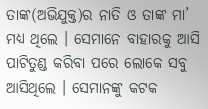ତାଙ୍କ(ଅଭିଯୁକ୍ତ)ର ନାତି ଓ ତାଙ୍କ ମା’ ମଧ୍ୟ ଥିଲେ । ସେମାନେ ବାହାରକୁ ଆସି ପାଟିତୁଣ୍ଡ କରିବା ପରେ ଲୋକେ ସବୁ ଆସିଥିଲେ । ସେମାନଙ୍କୁ କଟକ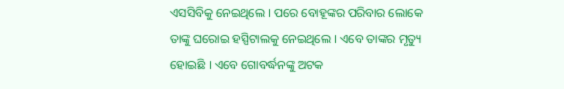ଏସସିବିକୁ ନେଇଥିଲେ । ପରେ ବୋହୂଙ୍କର ପରିବାର ଲୋକେ ତାଙ୍କୁ ଘରୋଇ ହସ୍ପିଟାଲକୁ ନେଇଥିଲେ । ଏବେ ତାଙ୍କର ମୃତ୍ୟୁ ହୋଇଛି । ଏବେ ଗୋବର୍ଦ୍ଧନଙ୍କୁ ଅଟକ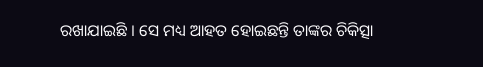ରଖାଯାଇଛି । ସେ ମଧ୍ୟ ଆହତ ହୋଇଛନ୍ତି ତାଙ୍କର ଚିକିତ୍ସା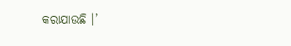କରାଯାଉଛି ।’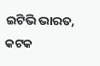ଇଟିଭି ଭାରତ, କଟକ